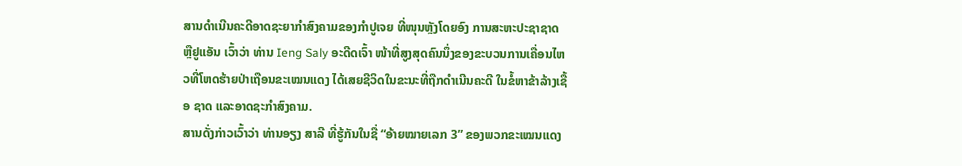ສານດໍາເນີນຄະດີອາດຊະຍາກໍາສົງຄາມຂອງກໍາປູເຈຍ ທີ່ໜຸນຫຼັງໂດຍອົງ ການສະຫະປະຊາຊາດ ຫຼືຢູແອັນ ເວົ້າວ່າ ທ່ານ Ieng Saly ອະດີດເຈົ້າ ໜ້າທີ່ສູງສຸດຄົນນຶ່ງຂອງຂະບວນການເຄື່ອນໄຫວທີ່ໂຫດຮ້າຍປ່າເຖືອນຂະເໝນແດງ ໄດ້ເສຍຊີວິດໃນຂະນະທີ່ຖືກດໍາເນີນຄະດີ ໃນຂໍ້ຫາຂ້າລ້າງເຊື້ອ ຊາດ ແລະອາດຊະກໍາສົງຄາມ.
ສານດັ່ງກ່າວເວົ້າວ່າ ທ່ານອຽງ ສາລີ ທີ່ຮູ້ກັນໃນຊື່ “ອ້າຍໝາຍເລກ 3” ຂອງພວກຂະເໝນແດງ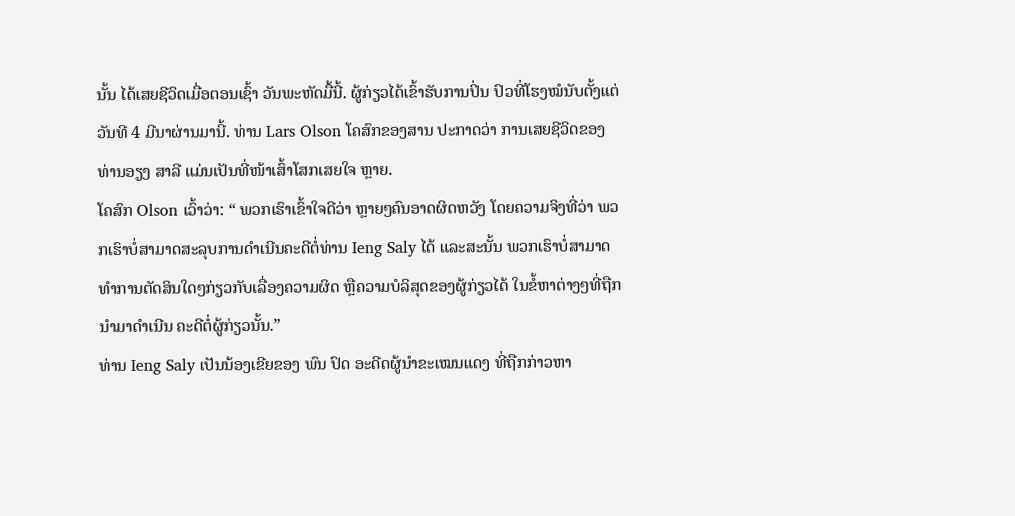ນັ້ນ ໄດ້ເສຍຊີວິດເມື່ອຕອນເຊົ້າ ວັນພະຫັດມື້ນີ້. ຜູ້ກ່ຽວໄດ້ເຂົ້າຮັບການປິ່ນ ປົວທີ່ໂຮງໝໍນັບຕັ້ງແຕ່ວັນທີ 4 ມີນາຜ່ານມານີ້. ທ່ານ Lars Olson ໂຄສົກຂອງສານ ປະກາດວ່າ ການເສຍຊີວິດຂອງ ທ່ານອຽງ ສາລີ ແມ່ນເປັນທີ່ໜ້າເສົ້າໂສກເສຍໃຈ ຫຼາຍ.
ໂຄສົກ Olson ເວົ້າວ່າ: “ ພວກເຮົາເຂົ້າໃຈດີວ່າ ຫຼາຍໆຄົນອາດຜິດຫວັງ ໂດຍຄວາມຈິງທີ່ວ່າ ພວກເຮົາບໍ່ສາມາດສະລຸບການດໍາເນີນຄະດີຕໍ່ທ່ານ Ieng Saly ໄດ້ ແລະສະນັ້ນ ພວກເຮົາບໍ່ສາມາດທໍາການຕັດສິນໃດໆກ່ຽວກັບເລື່ອງຄວາມຜິດ ຫຼືຄວາມບໍລິສຸດຂອງຜູ້ກ່ຽວໄດ້ ໃນຂໍ້ຫາຕ່າງໆທີ່ຖືກນຳມາດໍາເນີນ ຄະດີຕໍ່ຜູ້ກ່ຽວນັ້ນ.”
ທ່ານ Ieng Saly ເປັນນ້ອງເຂີຍຂອງ ພົນ ປົດ ອະດີດຜູ້ນໍາຂະເໝນແດງ ທີ່ຖືກກ່າວຫາ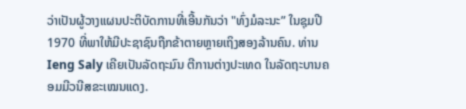ວ່າເປັນຜູ້ວາງແຜນປະຕິບັດການທີ່ເອີ້ນກັນວ່າ "ທົ່ງມໍລະນະ” ໃນຊຸມປີ 1970 ທີ່ພາໃຫ້ມີປະຊາຊົນຖືກຂ້າຕາຍຫຼາຍເຖິງສອງລ້ານຄົນ. ທ່ານ Ieng Saly ເຄີຍເປັນລັດຖະມົນ ຕີການຕ່າງປະເທດ ໃນລັດຖະບານຄອມມີວນີສຂະເໝນແດງ.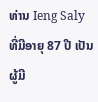ທ່ານ Ieng Saly ທີ່ມີອາຍຸ 87 ປີ ເປັນຜູ້ມີ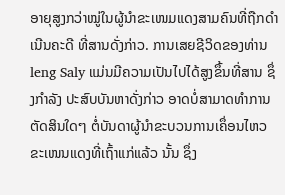ອາຍຸສູງກວ່າໝູ່ໃນຜູ້ນໍາຂະເໜມແດງສາມຄົນທີ່ຖືກດໍາເນີນຄະດີ ທີ່ສານດັ່ງກ່າວ. ການເສຍຊີວິດຂອງທ່ານ leng Saly ແມ່ນມີຄວາມເປັນໄປໄດ້ສູງຂຶ້ນທີ່ສານ ຊຶ່ງກຳລັງ ປະສົບບັນຫາດັ່ງກ່າວ ອາດບໍ່ສາມາດທໍາການຕັດສິນໃດໆ ຕໍ່ບັນດາຜູ້ນໍາຂະບວນການເຄຶ່ອນໄຫວຂະເໜນແດງທີ່ເຖົ້າແກ່ແລ້ວ ນັ້ນ ຊຶ່ງ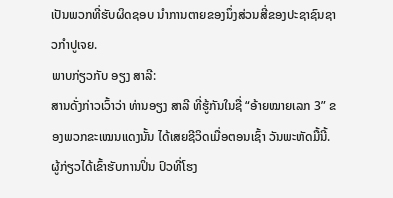ເປັນພວກທີ່ຮັບຜິດຊອບ ນໍາການຕາຍຂອງນຶ່ງສ່ວນສີ່ຂອງປະຊາຊົນຊາວກໍາປູເຈຍ.
ພາບກ່ຽວກັບ ອຽງ ສາລີ:
ສານດັ່ງກ່າວເວົ້າວ່າ ທ່ານອຽງ ສາລີ ທີ່ຮູ້ກັນໃນຊື່ “ອ້າຍໝາຍເລກ 3” ຂອງພວກຂະເໝນແດງນັ້ນ ໄດ້ເສຍຊີວິດເມື່ອຕອນເຊົ້າ ວັນພະຫັດມື້ນີ້. ຜູ້ກ່ຽວໄດ້ເຂົ້າຮັບການປິ່ນ ປົວທີ່ໂຮງ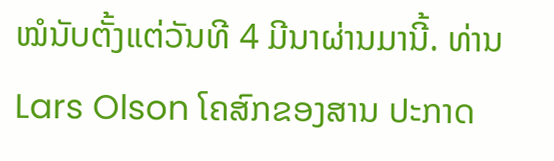ໝໍນັບຕັ້ງແຕ່ວັນທີ 4 ມີນາຜ່ານມານີ້. ທ່ານ Lars Olson ໂຄສົກຂອງສານ ປະກາດ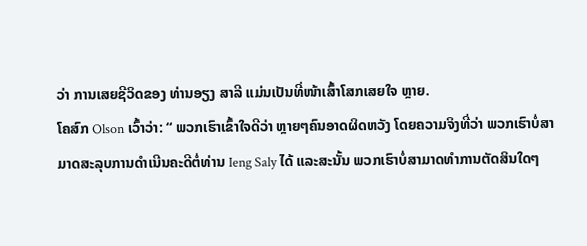ວ່າ ການເສຍຊີວິດຂອງ ທ່ານອຽງ ສາລີ ແມ່ນເປັນທີ່ໜ້າເສົ້າໂສກເສຍໃຈ ຫຼາຍ.
ໂຄສົກ Olson ເວົ້າວ່າ: “ ພວກເຮົາເຂົ້າໃຈດີວ່າ ຫຼາຍໆຄົນອາດຜິດຫວັງ ໂດຍຄວາມຈິງທີ່ວ່າ ພວກເຮົາບໍ່ສາມາດສະລຸບການດໍາເນີນຄະດີຕໍ່ທ່ານ Ieng Saly ໄດ້ ແລະສະນັ້ນ ພວກເຮົາບໍ່ສາມາດທໍາການຕັດສິນໃດໆ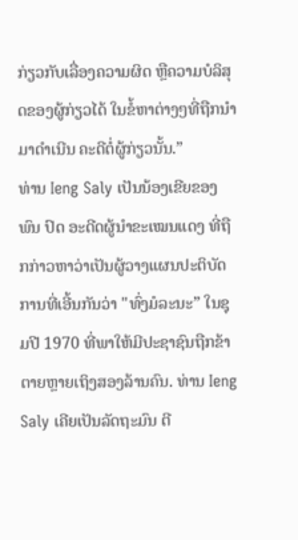ກ່ຽວກັບເລື່ອງຄວາມຜິດ ຫຼືຄວາມບໍລິສຸດຂອງຜູ້ກ່ຽວໄດ້ ໃນຂໍ້ຫາຕ່າງໆທີ່ຖືກນຳມາດໍາເນີນ ຄະດີຕໍ່ຜູ້ກ່ຽວນັ້ນ.”
ທ່ານ Ieng Saly ເປັນນ້ອງເຂີຍຂອງ ພົນ ປົດ ອະດີດຜູ້ນໍາຂະເໝນແດງ ທີ່ຖືກກ່າວຫາວ່າເປັນຜູ້ວາງແຜນປະຕິບັດການທີ່ເອີ້ນກັນວ່າ "ທົ່ງມໍລະນະ” ໃນຊຸມປີ 1970 ທີ່ພາໃຫ້ມີປະຊາຊົນຖືກຂ້າຕາຍຫຼາຍເຖິງສອງລ້ານຄົນ. ທ່ານ Ieng Saly ເຄີຍເປັນລັດຖະມົນ ຕີ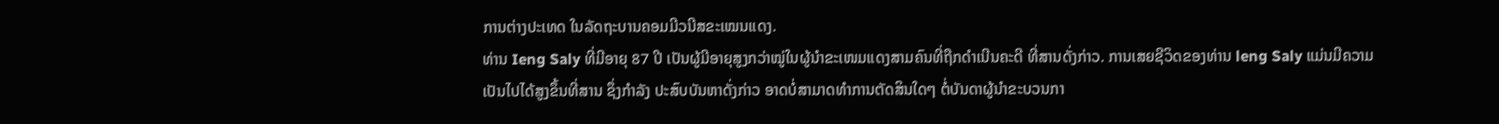ການຕ່າງປະເທດ ໃນລັດຖະບານຄອມມີວນີສຂະເໝນແດງ.
ທ່ານ Ieng Saly ທີ່ມີອາຍຸ 87 ປີ ເປັນຜູ້ມີອາຍຸສູງກວ່າໝູ່ໃນຜູ້ນໍາຂະເໜມແດງສາມຄົນທີ່ຖືກດໍາເນີນຄະດີ ທີ່ສານດັ່ງກ່າວ. ການເສຍຊີວິດຂອງທ່ານ leng Saly ແມ່ນມີຄວາມເປັນໄປໄດ້ສູງຂຶ້ນທີ່ສານ ຊຶ່ງກຳລັງ ປະສົບບັນຫາດັ່ງກ່າວ ອາດບໍ່ສາມາດທໍາການຕັດສິນໃດໆ ຕໍ່ບັນດາຜູ້ນໍາຂະບວນກາ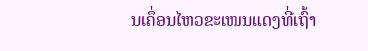ນເຄຶ່ອນໄຫວຂະເໜນແດງທີ່ເຖົ້າ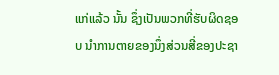ແກ່ແລ້ວ ນັ້ນ ຊຶ່ງເປັນພວກທີ່ຮັບຜິດຊອບ ນໍາການຕາຍຂອງນຶ່ງສ່ວນສີ່ຂອງປະຊາ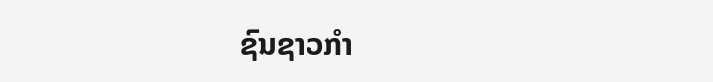ຊົນຊາວກໍາ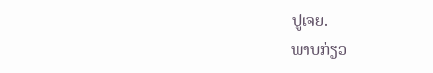ປູເຈຍ.
ພາບກ່ຽວ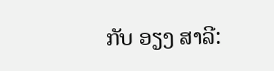ກັບ ອຽງ ສາລີ: